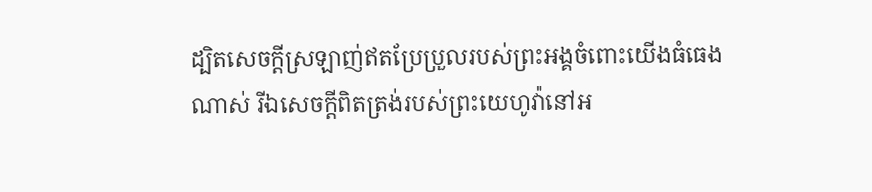ដ្បិតសេចក្ដីស្រឡាញ់ឥតប្រែប្រួលរបស់ព្រះអង្គចំពោះយើងធំធេងណាស់ រីឯសេចក្ដីពិតត្រង់របស់ព្រះយេហូវ៉ានៅអ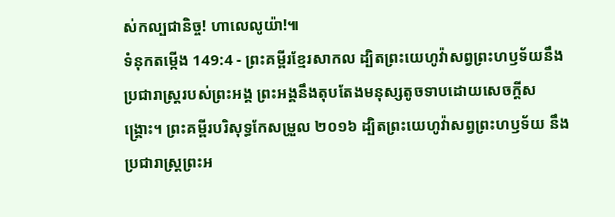ស់កល្បជានិច្ច! ហាលេលូយ៉ា!៕
ទំនុកតម្កើង 149:4 - ព្រះគម្ពីរខ្មែរសាកល ដ្បិតព្រះយេហូវ៉ាសព្វព្រះហឫទ័យនឹងប្រជារាស្ត្ររបស់ព្រះអង្គ ព្រះអង្គនឹងតុបតែងមនុស្សតូចទាបដោយសេចក្ដីសង្គ្រោះ។ ព្រះគម្ពីរបរិសុទ្ធកែសម្រួល ២០១៦ ដ្បិតព្រះយេហូវ៉ាសព្វព្រះហឫទ័យ នឹងប្រជារាស្ត្រព្រះអ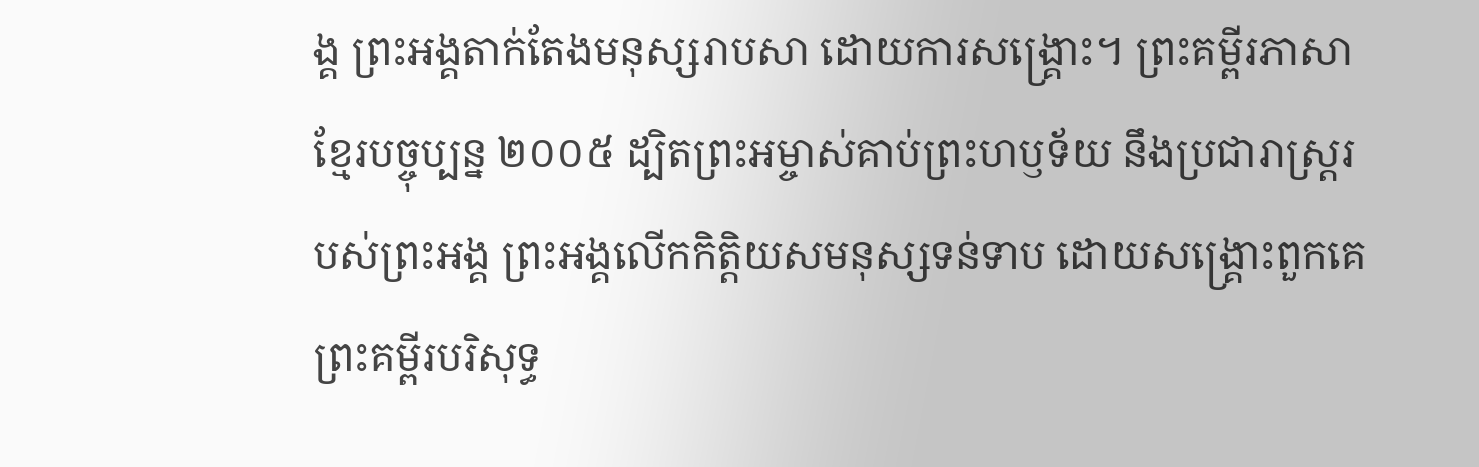ង្គ ព្រះអង្គតាក់តែងមនុស្សរាបសា ដោយការសង្គ្រោះ។ ព្រះគម្ពីរភាសាខ្មែរបច្ចុប្បន្ន ២០០៥ ដ្បិតព្រះអម្ចាស់គាប់ព្រះហឫទ័យ នឹងប្រជារាស្ត្ររបស់ព្រះអង្គ ព្រះអង្គលើកកិត្តិយសមនុស្សទន់ទាប ដោយសង្គ្រោះពួកគេ ព្រះគម្ពីរបរិសុទ្ធ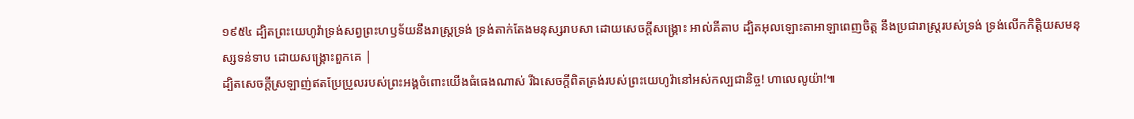១៩៥៤ ដ្បិតព្រះយេហូវ៉ាទ្រង់សព្វព្រះហឫទ័យនឹងរាស្ត្រទ្រង់ ទ្រង់តាក់តែងមនុស្សរាបសា ដោយសេចក្ដីសង្គ្រោះ អាល់គីតាប ដ្បិតអុលឡោះតាអាឡាពេញចិត្ត នឹងប្រជារាស្ត្ររបស់ទ្រង់ ទ្រង់លើកកិត្តិយសមនុស្សទន់ទាប ដោយសង្គ្រោះពួកគេ |
ដ្បិតសេចក្ដីស្រឡាញ់ឥតប្រែប្រួលរបស់ព្រះអង្គចំពោះយើងធំធេងណាស់ រីឯសេចក្ដីពិតត្រង់របស់ព្រះយេហូវ៉ានៅអស់កល្បជានិច្ច! ហាលេលូយ៉ា!៕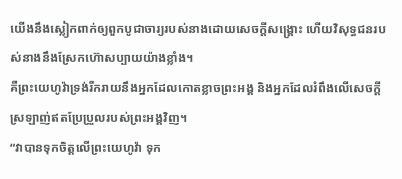យើងនឹងស្លៀកពាក់ឲ្យពួកបូជាចារ្យរបស់នាងដោយសេចក្ដីសង្គ្រោះ ហើយវិសុទ្ធជនរបស់នាងនឹងស្រែកហ៊ោសប្បាយយ៉ាងខ្លាំង។
គឺព្រះយេហូវ៉ាទ្រង់រីករាយនឹងអ្នកដែលកោតខ្លាចព្រះអង្គ និងអ្នកដែលរំពឹងលើសេចក្ដីស្រឡាញ់ឥតប្រែប្រួលរបស់ព្រះអង្គវិញ។
“វាបានទុកចិត្តលើព្រះយេហូវ៉ា ទុក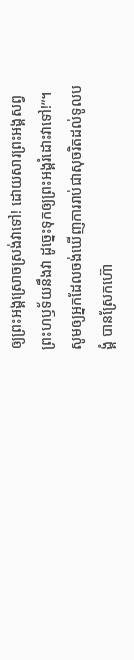ឲ្យព្រះអង្គស្រោចស្រង់វាទៅ! ដោយសារព្រះអង្គសព្វព្រះហឫទ័យនឹងវា ដូច្នេះទុកឲ្យព្រះអង្គរំដោះវាទៅ!”។
សូមឲ្យអ្នកដែលចង់ឃើញការរាប់ជាសុចរិតដល់ទូលបង្គំ បានស្រែកហ៊ោ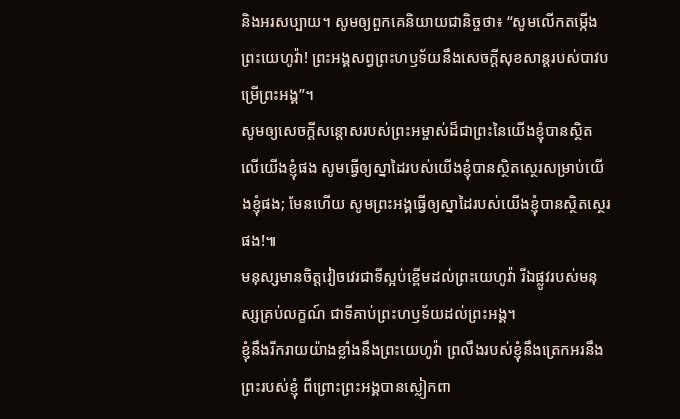និងអរសប្បាយ។ សូមឲ្យពួកគេនិយាយជានិច្ចថា៖ “សូមលើកតម្កើងព្រះយេហូវ៉ា! ព្រះអង្គសព្វព្រះហឫទ័យនឹងសេចក្ដីសុខសាន្តរបស់បាវបម្រើព្រះអង្គ”។
សូមឲ្យសេចក្ដីសន្ដោសរបស់ព្រះអម្ចាស់ដ៏ជាព្រះនៃយើងខ្ញុំបានស្ថិតលើយើងខ្ញុំផង សូមធ្វើឲ្យស្នាដៃរបស់យើងខ្ញុំបានស្ថិតស្ថេរសម្រាប់យើងខ្ញុំផង; មែនហើយ សូមព្រះអង្គធ្វើឲ្យស្នាដៃរបស់យើងខ្ញុំបានស្ថិតស្ថេរផង!៕
មនុស្សមានចិត្តវៀចវេរជាទីស្អប់ខ្ពើមដល់ព្រះយេហូវ៉ា រីឯផ្លូវរបស់មនុស្សគ្រប់លក្ខណ៍ ជាទីគាប់ព្រះហឫទ័យដល់ព្រះអង្គ។
ខ្ញុំនឹងរីករាយយ៉ាងខ្លាំងនឹងព្រះយេហូវ៉ា ព្រលឹងរបស់ខ្ញុំនឹងត្រេកអរនឹងព្រះរបស់ខ្ញុំ ពីព្រោះព្រះអង្គបានស្លៀកពា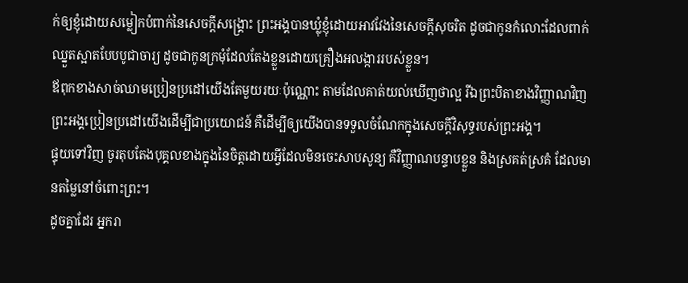ក់ឲ្យខ្ញុំដោយសម្លៀកបំពាក់នៃសេចក្ដីសង្គ្រោះ ព្រះអង្គបានឃ្លុំខ្ញុំដោយអាវវែងនៃសេចក្ដីសុចរិត ដូចជាកូនកំលោះដែលពាក់ឈ្នួតស្អាតបែបបូជាចារ្យ ដូចជាកូនក្រមុំដែលតែងខ្លួនដោយគ្រឿងអលង្ការរបស់ខ្លួន។
ឪពុកខាងសាច់ឈាមប្រៀនប្រដៅយើងតែមួយរយៈប៉ុណ្ណោះ តាមដែលគាត់យល់ឃើញថាល្អ រីឯព្រះបិតាខាងវិញ្ញាណវិញ ព្រះអង្គប្រៀនប្រដៅយើងដើម្បីជាប្រយោជន៍ គឺដើម្បីឲ្យយើងបានទទួលចំណែកក្នុងសេចក្ដីវិសុទ្ធរបស់ព្រះអង្គ។
ផ្ទុយទៅវិញ ចូរតុបតែងបុគ្គលខាងក្នុងនៃចិត្តដោយអ្វីដែលមិនចេះសាបសូន្យ គឺវិញ្ញាណបន្ទាបខ្លួន និងស្រគត់ស្រគំ ដែលមានតម្លៃនៅចំពោះព្រះ។
ដូចគ្នាដែរ អ្នករា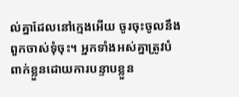ល់គ្នាដែលនៅក្មេងអើយ ចូរចុះចូលនឹងពួកចាស់ទុំចុះ។ អ្នកទាំងអស់គ្នាត្រូវបំពាក់ខ្លួនដោយការបន្ទាបខ្លួន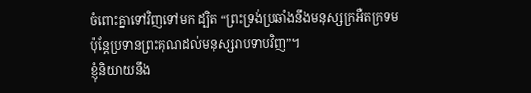ចំពោះគ្នាទៅវិញទៅមក ដ្បិត “ព្រះទ្រង់ប្រឆាំងនឹងមនុស្សក្រអឺតក្រទម ប៉ុន្តែប្រទានព្រះគុណដល់មនុស្សរាបទាបវិញ”។
ខ្ញុំនិយាយនឹង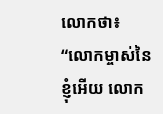លោកថា៖ “លោកម្ចាស់នៃខ្ញុំអើយ លោក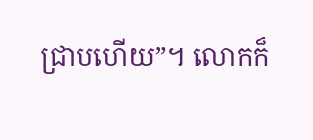ជ្រាបហើយ”។ លោកក៏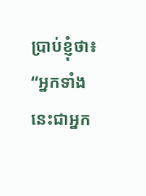ប្រាប់ខ្ញុំថា៖ “អ្នកទាំងនេះជាអ្នក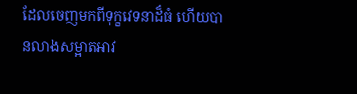ដែលចេញមកពីទុក្ខវេទនាដ៏ធំ ហើយបានលាងសម្អាតអាវ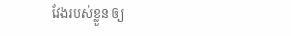វែងរបស់ខ្លួន ឲ្យ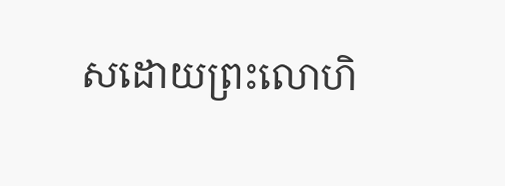សដោយព្រះលោហិ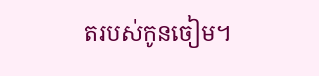តរបស់កូនចៀម។